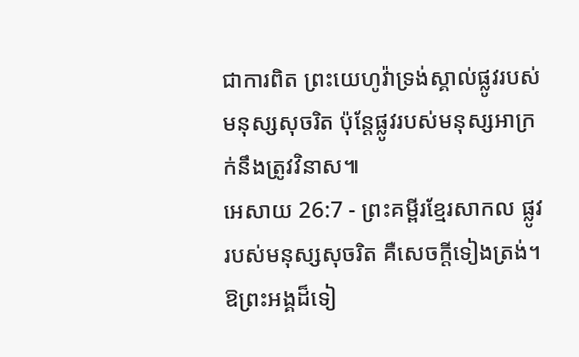ជាការពិត ព្រះយេហូវ៉ាទ្រង់ស្គាល់ផ្លូវរបស់មនុស្សសុចរិត ប៉ុន្តែផ្លូវរបស់មនុស្សអាក្រក់នឹងត្រូវវិនាស៕
អេសាយ 26:7 - ព្រះគម្ពីរខ្មែរសាកល ផ្លូវរបស់មនុស្សសុចរិត គឺសេចក្ដីទៀងត្រង់។ ឱព្រះអង្គដ៏ទៀ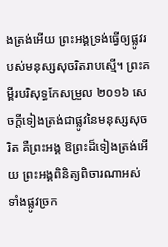ងត្រង់អើយ ព្រះអង្គទ្រង់ធ្វើឲ្យផ្លូវរបស់មនុស្សសុចរិតរាបស្មើ។ ព្រះគម្ពីរបរិសុទ្ធកែសម្រួល ២០១៦ សេចក្ដីទៀងត្រង់ជាផ្លូវនៃមនុស្សសុចរិត គឺព្រះអង្គ ឱព្រះដ៏ទៀងត្រង់អើយ ព្រះអង្គពិនិត្យពិចារណាអស់ទាំងផ្លូវច្រក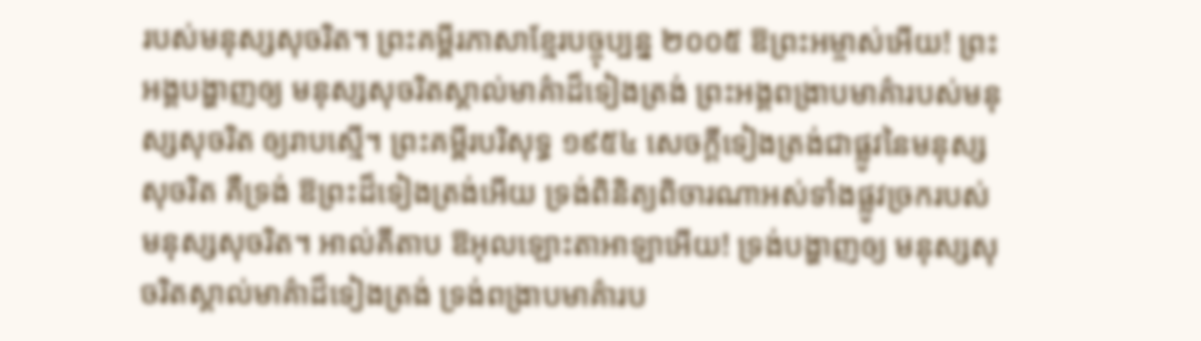របស់មនុស្សសុចរិត។ ព្រះគម្ពីរភាសាខ្មែរបច្ចុប្បន្ន ២០០៥ ឱព្រះអម្ចាស់អើយ! ព្រះអង្គបង្ហាញឲ្យ មនុស្សសុចរិតស្គាល់មាគ៌ាដ៏ទៀងត្រង់ ព្រះអង្គពង្រាបមាគ៌ារបស់មនុស្សសុចរិត ឲ្យរាបស្មើ។ ព្រះគម្ពីរបរិសុទ្ធ ១៩៥៤ សេចក្ដីទៀងត្រង់ជាផ្លូវនៃមនុស្សសុចរិត គឺទ្រង់ ឱព្រះដ៏ទៀងត្រង់អើយ ទ្រង់ពិនិត្យពិចារណាអស់ទាំងផ្លូវច្រករបស់មនុស្សសុចរិត។ អាល់គីតាប ឱអុលឡោះតាអាឡាអើយ! ទ្រង់បង្ហាញឲ្យ មនុស្សសុចរិតស្គាល់មាគ៌ាដ៏ទៀងត្រង់ ទ្រង់ពង្រាបមាគ៌ារប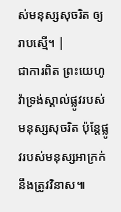ស់មនុស្សសុចរិត ឲ្យរាបស្មើ។ |
ជាការពិត ព្រះយេហូវ៉ាទ្រង់ស្គាល់ផ្លូវរបស់មនុស្សសុចរិត ប៉ុន្តែផ្លូវរបស់មនុស្សអាក្រក់នឹងត្រូវវិនាស៕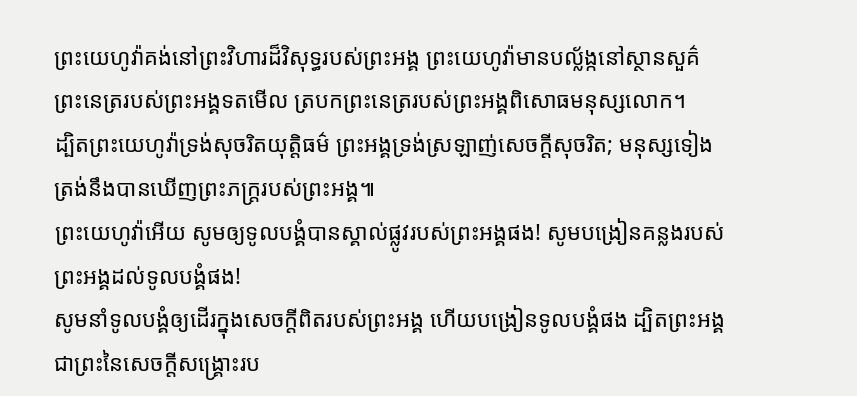ព្រះយេហូវ៉ាគង់នៅព្រះវិហារដ៏វិសុទ្ធរបស់ព្រះអង្គ ព្រះយេហូវ៉ាមានបល្ល័ង្កនៅស្ថានសួគ៌ ព្រះនេត្ររបស់ព្រះអង្គទតមើល ត្របកព្រះនេត្ររបស់ព្រះអង្គពិសោធមនុស្សលោក។
ដ្បិតព្រះយេហូវ៉ាទ្រង់សុចរិតយុត្តិធម៌ ព្រះអង្គទ្រង់ស្រឡាញ់សេចក្ដីសុចរិត; មនុស្សទៀងត្រង់នឹងបានឃើញព្រះភក្ត្ររបស់ព្រះអង្គ៕
ព្រះយេហូវ៉ាអើយ សូមឲ្យទូលបង្គំបានស្គាល់ផ្លូវរបស់ព្រះអង្គផង! សូមបង្រៀនគន្លងរបស់ព្រះអង្គដល់ទូលបង្គំផង!
សូមនាំទូលបង្គំឲ្យដើរក្នុងសេចក្ដីពិតរបស់ព្រះអង្គ ហើយបង្រៀនទូលបង្គំផង ដ្បិតព្រះអង្គជាព្រះនៃសេចក្ដីសង្គ្រោះរប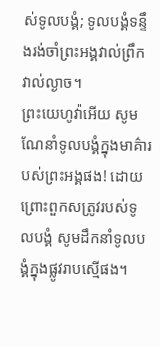ស់ទូលបង្គំ; ទូលបង្គំទន្ទឹងរង់ចាំព្រះអង្គវាល់ព្រឹកវាល់ល្ងាច។
ព្រះយេហូវ៉ាអើយ សូមណែនាំទូលបង្គំក្នុងមាគ៌ារបស់ព្រះអង្គផង! ដោយព្រោះពួកសត្រូវរបស់ទូលបង្គំ សូមដឹកនាំទូលបង្គំក្នុងផ្លូវរាបស្មើផង។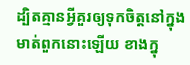ដ្បិតគ្មានអ្វីគួរឲ្យទុកចិត្តនៅក្នុងមាត់ពួកនោះឡើយ ខាងក្នុ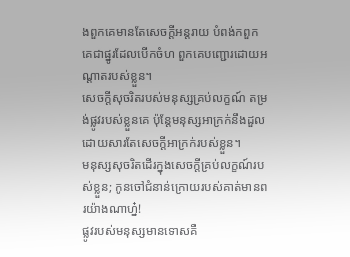ងពួកគេមានតែសេចក្ដីអន្តរាយ បំពង់កពួកគេជាផ្នូរដែលបើកចំហ ពួកគេបញ្ជោរដោយអណ្ដាតរបស់ខ្លួន។
សេចក្ដីសុចរិតរបស់មនុស្សគ្រប់លក្ខណ៍ តម្រង់ផ្លូវរបស់ខ្លួនគេ ប៉ុន្តែមនុស្សអាក្រក់នឹងដួលដោយសារតែសេចក្ដីអាក្រក់របស់ខ្លួន។
មនុស្សសុចរិតដើរក្នុងសេចក្ដីគ្រប់លក្ខណ៍របស់ខ្លួន; កូនចៅជំនាន់ក្រោយរបស់គាត់មានពរយ៉ាងណាហ្ន៎!
ផ្លូវរបស់មនុស្សមានទោសគឺ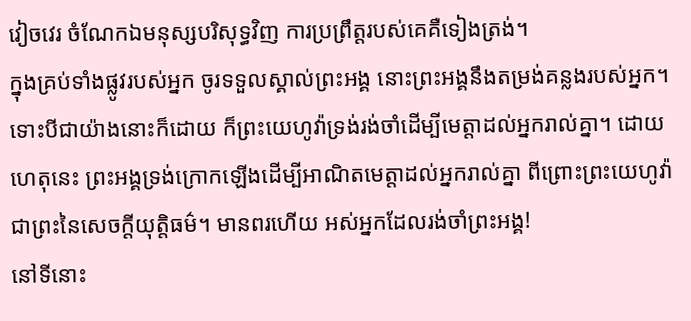វៀចវេរ ចំណែកឯមនុស្សបរិសុទ្ធវិញ ការប្រព្រឹត្តរបស់គេគឺទៀងត្រង់។
ក្នុងគ្រប់ទាំងផ្លូវរបស់អ្នក ចូរទទួលស្គាល់ព្រះអង្គ នោះព្រះអង្គនឹងតម្រង់គន្លងរបស់អ្នក។
ទោះបីជាយ៉ាងនោះក៏ដោយ ក៏ព្រះយេហូវ៉ាទ្រង់រង់ចាំដើម្បីមេត្តាដល់អ្នករាល់គ្នា។ ដោយហេតុនេះ ព្រះអង្គទ្រង់ក្រោកឡើងដើម្បីអាណិតមេត្តាដល់អ្នករាល់គ្នា ពីព្រោះព្រះយេហូវ៉ាជាព្រះនៃសេចក្ដីយុត្តិធម៌។ មានពរហើយ អស់អ្នកដែលរង់ចាំព្រះអង្គ!
នៅទីនោះ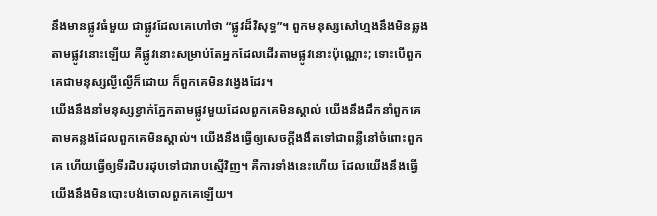នឹងមានផ្លូវធំមួយ ជាផ្លូវដែលគេហៅថា “ផ្លូវដ៏វិសុទ្ធ”។ ពួកមនុស្សសៅហ្មងនឹងមិនឆ្លងតាមផ្លូវនោះឡើយ គឺផ្លូវនោះសម្រាប់តែអ្នកដែលដើរតាមផ្លូវនោះប៉ុណ្ណោះ; ទោះបើពួកគេជាមនុស្សល្ងីល្ងើក៏ដោយ ក៏ពួកគេមិនវង្វេងដែរ។
យើងនឹងនាំមនុស្សខ្វាក់ភ្នែកតាមផ្លូវមួយដែលពួកគេមិនស្គាល់ យើងនឹងដឹកនាំពួកគេតាមគន្លងដែលពួកគេមិនស្គាល់។ យើងនឹងធ្វើឲ្យសេចក្ដីងងឹតទៅជាពន្លឺនៅចំពោះពួកគេ ហើយធ្វើឲ្យទីរដិបរដុបទៅជារាបស្មើវិញ។ គឺការទាំងនេះហើយ ដែលយើងនឹងធ្វើ យើងនឹងមិនបោះបង់ចោលពួកគេឡើយ។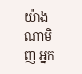យ៉ាងណាមិញ អ្នក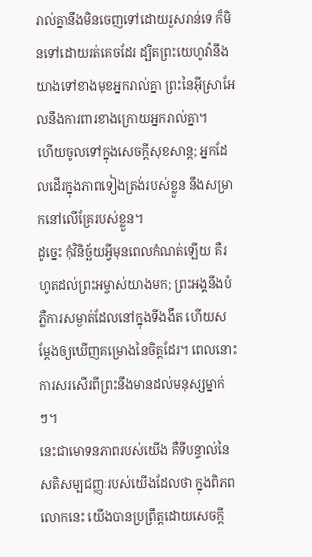រាល់គ្នានឹងមិនចេញទៅដោយរួសរាន់ទេ ក៏មិនទៅដោយរត់គេចដែរ ដ្បិតព្រះយេហូវ៉ានឹងយាងទៅខាងមុខអ្នករាល់គ្នា ព្រះនៃអ៊ីស្រាអែលនឹងការពារខាងក្រោយអ្នករាល់គ្នា។
ហើយចូលទៅក្នុងសេចក្ដីសុខសាន្ត; អ្នកដែលដើរក្នុងភាពទៀងត្រង់របស់ខ្លួន នឹងសម្រាកនៅលើគ្រែរបស់ខ្លួន។
ដូច្នេះ កុំវិនិច្ឆ័យអ្វីមុនពេលកំណត់ឡើយ គឺរហូតដល់ព្រះអម្ចាស់យាងមក; ព្រះអង្គនឹងបំភ្លឺការសម្ងាត់ដែលនៅក្នុងទីងងឹត ហើយសម្ដែងឲ្យឃើញគម្រោងនៃចិត្តដែរ។ ពេលនោះ ការសរសើរពីព្រះនឹងមានដល់មនុស្សម្នាក់ៗ។
នេះជាមោទនភាពរបស់យើង គឺទីបន្ទាល់នៃសតិសម្បជញ្ញៈរបស់យើងដែលថា ក្នុងពិភពលោកនេះ យើងបានប្រព្រឹត្តដោយសេចក្ដី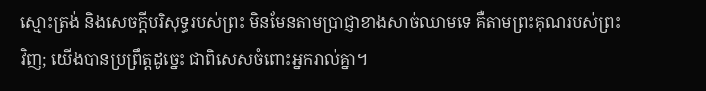ស្មោះត្រង់ និងសេចក្ដីបរិសុទ្ធរបស់ព្រះ មិនមែនតាមប្រាជ្ញាខាងសាច់ឈាមទេ គឺតាមព្រះគុណរបស់ព្រះវិញ; យើងបានប្រព្រឹត្តដូច្នេះ ជាពិសេសចំពោះអ្នករាល់គ្នា។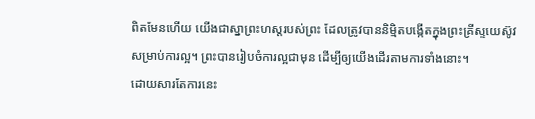ពិតមែនហើយ យើងជាស្នាព្រះហស្តរបស់ព្រះ ដែលត្រូវបាននិម្មិតបង្កើតក្នុងព្រះគ្រីស្ទយេស៊ូវសម្រាប់ការល្អ។ ព្រះបានរៀបចំការល្អជាមុន ដើម្បីឲ្យយើងដើរតាមការទាំងនោះ។
ដោយសារតែការនេះ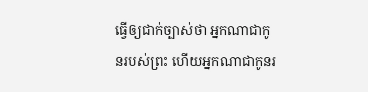ធ្វើឲ្យជាក់ច្បាស់ថា អ្នកណាជាកូនរបស់ព្រះ ហើយអ្នកណាជាកូនរ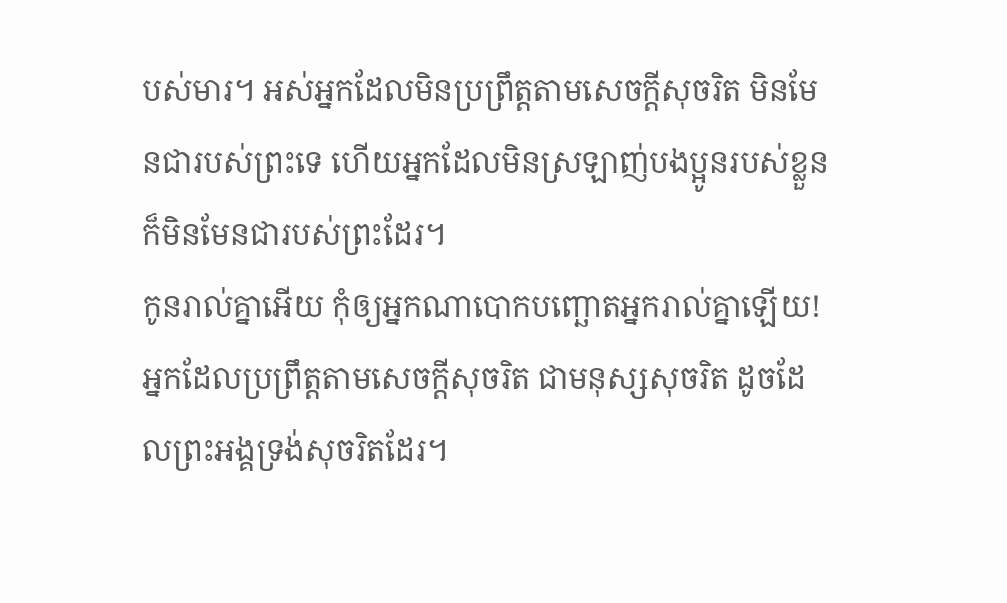បស់មារ។ អស់អ្នកដែលមិនប្រព្រឹត្តតាមសេចក្ដីសុចរិត មិនមែនជារបស់ព្រះទេ ហើយអ្នកដែលមិនស្រឡាញ់បងប្អូនរបស់ខ្លួន ក៏មិនមែនជារបស់ព្រះដែរ។
កូនរាល់គ្នាអើយ កុំឲ្យអ្នកណាបោកបញ្ឆោតអ្នករាល់គ្នាឡើយ! អ្នកដែលប្រព្រឹត្តតាមសេចក្ដីសុចរិត ជាមនុស្សសុចរិត ដូចដែលព្រះអង្គទ្រង់សុចរិតដែរ។